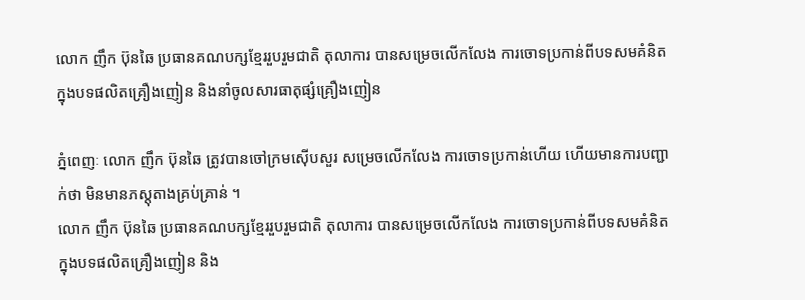លោក ញឹក ប៊ុនឆៃ ប្រធានគណបក្សខ្មែររួបរួមជាតិ តុលាការ បានសម្រេចលើកលែង ការចោទប្រកាន់ពីបទសមគំនិត ក្នុងបទផលិតគ្រឿងញៀន និងនាំចូលសារធាតុផ្សំគ្រឿងញៀន

ភ្នំពេញៈ លោក ញឹក ប៊ុនឆៃ ត្រូវបានចៅក្រមស៊ើបសួរ សម្រេចលើកលែង ការចោទប្រកាន់ហើយ ហើយមានការបញ្ជាក់ថា មិនមានភស្តុតាងគ្រប់គ្រាន់ ។
លោក ញឹក ប៊ុនឆៃ ប្រធានគណបក្សខ្មែររួបរួមជាតិ តុលាការ បានសម្រេចលើកលែង ការចោទប្រកាន់ពីបទសមគំនិត ក្នុងបទផលិតគ្រឿងញៀន និង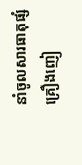នាំចូលសារធាតុផ្សំគ្រឿងញៀ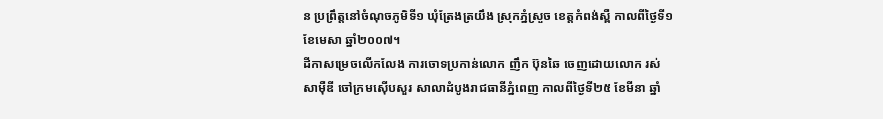ន ប្រព្រឹត្តនៅចំណុចភូមិទី១ ឃុំត្រែងត្រយឹង ស្រុកភ្នំស្រួច ខេត្តកំពង់ស្ពឺ កាលពីថ្ងៃទី១ ខែមេសា ឆ្នាំ២០០៧។
ដីកាសម្រេចលើកលែង ការចោទប្រកាន់លោក ញឹក ប៊ុនឆៃ ចេញដោយលោក រស់ សាម៉ឺឌី ចៅក្រមស៊ើបសួរ សាលាដំបូងរាជធានីភ្នំពេញ កាលពីថ្ងៃទី២៥ ខែមីនា ឆ្នាំ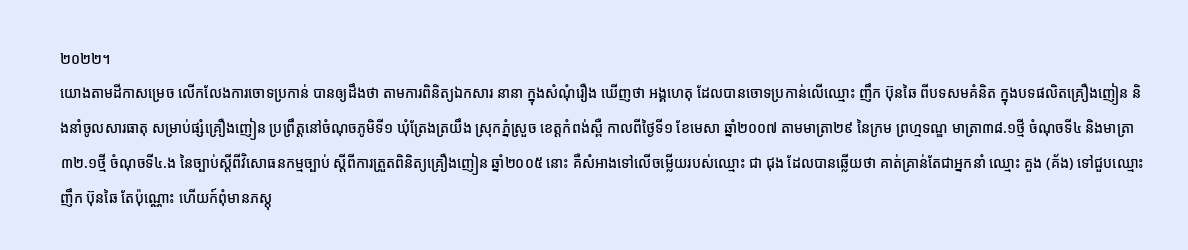២០២២។
យោងតាមដីកាសម្រេច លើកលែងការចោទប្រកាន់ បានឲ្យដឹងថា តាមការពិនិត្យឯកសារ នានា ក្នុងសំណុំរឿង ឃើញថា អង្គហេតុ ដែលបានចោទប្រកាន់លើឈ្មោះ ញឹក ប៊ុនឆៃ ពីបទសមគំនិត ក្នុងបទផលិតគ្រឿងញៀន និងនាំចូលសារធាតុ សម្រាប់ផ្សំគ្រឿងញៀន ប្រព្រឹត្តនៅចំណុចភូមិទី១ ឃុំត្រែងត្រយឹង ស្រុកភ្នំស្រួច ខេត្តកំពង់ស្ពឺ កាលពីថ្ងៃទី១ ខែមេសា ឆ្នាំ២០០៧ តាមមាត្រា២៩ នៃក្រម ព្រហ្មទណ្ឌ មាត្រា៣៨.១ថ្មី ចំណុចទី៤ និងមាត្រា ៣២.១ថ្មី ចំណុចទី៤.ង នៃច្បាប់ស្តីពីវិសោធនកម្មច្បាប់ ស្តីពីការត្រួតពិនិត្យគ្រឿងញៀន ឆ្នាំ២០០៥ នោះ គឺសំអាងទៅលើចម្លើយរបស់ឈ្មោះ ជា ជុង ដែលបានឆ្លើយថា គាត់គ្រាន់តែជាអ្នកនាំ ឈ្មោះ គួង (គ័ង) ទៅជួបឈ្មោះ ញឹក ប៊ុនឆៃ តែប៉ុណ្ណោះ ហើយក៍ពុំមានភស្តុ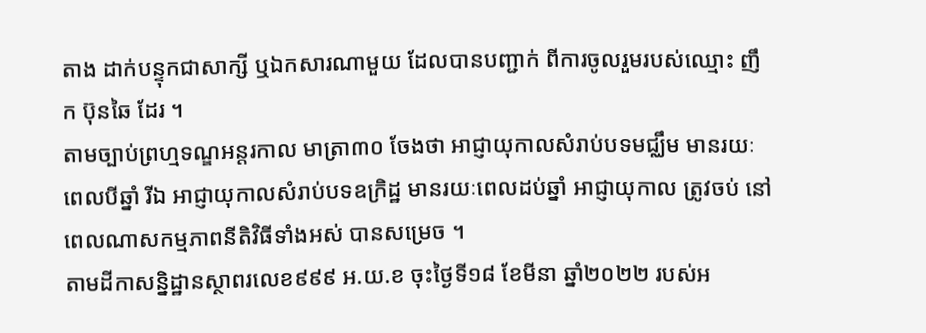តាង ដាក់បន្ទុកជាសាក្សី ឬឯកសារណាមួយ ដែលបានបញ្ជាក់ ពីការចូលរួមរបស់ឈ្មោះ ញឹក ប៊ុនឆៃ ដែរ ។
តាមច្បាប់ព្រហ្មទណ្ឌអន្តរកាល មាត្រា៣០ ចែងថា អាជ្ញាយុកាលសំរាប់បទមជ្ឈឹម មានរយៈពេលបីឆ្នាំ រីឯ អាជ្ញាយុកាលសំរាប់បទឧក្រិដ្ឋ មានរយៈពេលដប់ឆ្នាំ អាជ្ញាយុកាល ត្រូវចប់ នៅពេលណាសកម្មភាពនីតិវិធីទាំងអស់ បានសម្រេច ។
តាមដីកាសន្និដ្ឋានស្ថាពរលេខ៩៩៩ អ.យ.ខ ចុះថ្ងៃទី១៨ ខែមីនា ឆ្នាំ២០២២ របស់អ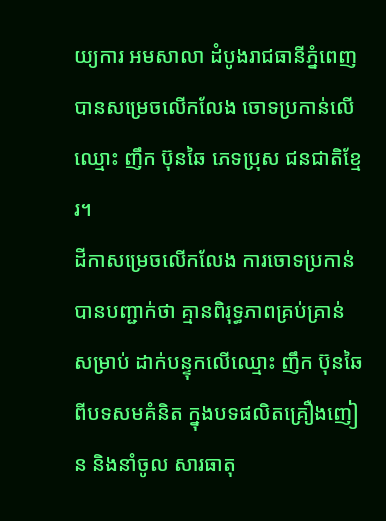យ្យការ អមសាលា ដំបូងរាជធានីភ្នំពេញ បានសម្រេចលើកលែង ចោទប្រកាន់លើឈ្មោះ ញឹក ប៊ុនឆៃ ភេទប្រុស ជនជាតិខ្មែរ។
ដីកាសម្រេចលើកលែង ការចោទប្រកាន់ បានបញ្ជាក់ថា គ្មានពិរុទ្ធភាពគ្រប់គ្រាន់ សម្រាប់ ដាក់បន្ទុកលើឈ្មោះ ញឹក ប៊ុនឆៃ ពីបទសមគំនិត ក្នុងបទផលិតគ្រឿងញៀន និងនាំចូល សារធាតុ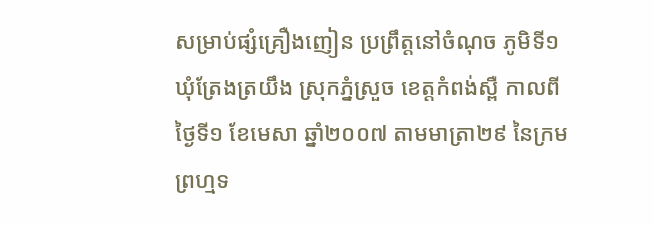សម្រាប់ផ្សំគ្រឿងញៀន ប្រព្រឹត្តនៅចំណុច ភូមិទី១ ឃុំត្រែងត្រយឹង ស្រុកភ្នំស្រួច ខេត្តកំពង់ស្ពឺ កាលពីថ្ងៃទី១ ខែមេសា ឆ្នាំ២០០៧ តាមមាត្រា២៩ នៃក្រមព្រហ្មទ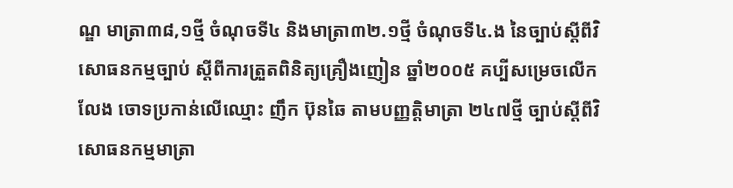ណ្ឌ មាត្រា៣៨,១ថ្មី ចំណុចទី៤ និងមាត្រា៣២.១ថ្មី ចំណុចទី៤.ង នៃច្បាប់ស្តីពីវិសោធនកម្មច្បាប់ ស្តីពីការត្រួតពិនិត្យគ្រឿងញៀន ឆ្នាំ២០០៥ គប្បីសម្រេចលើកលែង ចោទប្រកាន់លើឈ្មោះ ញឹក ប៊ុនឆៃ តាមបញ្ញត្តិមាត្រា ២៤៧ថ្មី ច្បាប់ស្តីពីវិសោធនកម្មមាត្រា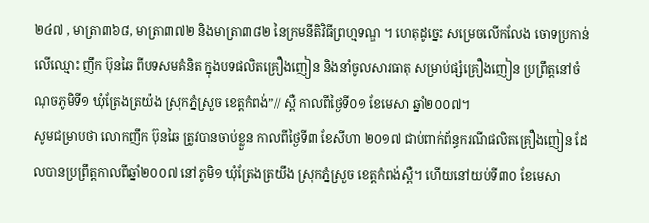២៤៧ , មាត្រា៣៦៨, មាត្រា៣៧២ និងមាត្រា៣៨២ នៃក្រមនីតិវិធីព្រហ្មទណ្ឌ ។ ហេតុដូច្នេះ សម្រេចលើកលែង ចោទប្រកាន់ លើឈ្មោះ ញឹក ប៊ុនឆៃ ពីបទសមគំនិត ក្នុងបទផលិតគ្រឿងញៀន និងនាំចូលសារធាតុ សម្រាប់ផ្សំគ្រឿងញៀន ប្រព្រឹត្តនៅចំណុចភូមិទី១ ឃុំត្រែងត្រយ៉ង ស្រុកភ្នំស្រួច ខេត្តកំពង់”// ស្ពឺ កាលពីថ្ងៃទី០១ ខែមេសា ឆ្នាំ២០០៧។
សូមជម្រាបថា លោកញឹក ប៊ុនឆៃ ត្រូវបានចាប់ខ្លួន កាលពីថ្ងៃទី៣ ខែសីហា ២០១៧ ជាប់ពាក់ព័ន្ធករណីផលិតគ្រឿងញៀន ដែលបានប្រព្រឹត្តកាលពីឆ្នាំ២០០៧ នៅភូមិ១ ឃុំត្រែងត្រយឹង ស្រុកភ្នំស្រួច ខេត្តកំពង់ស្ពឺ។ ហើយនៅយប់ទី៣០ ខែមេសា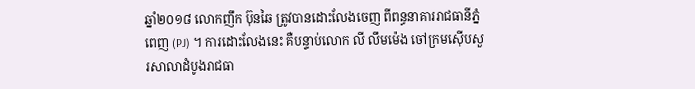ឆ្នាំ២០១៨ លោកញឹក ប៊ុនឆៃ ត្រូវបានដោះលែងចេញ ពីពន្ធនាគាររាជធានីភ្នំពេញ (PJ) ។ ការដោះលែងនេះ គឺបន្ទាប់លោក លី លឹមម៉េង ចៅក្រមស៊ើបសួរសាលាដំបូងរាជធា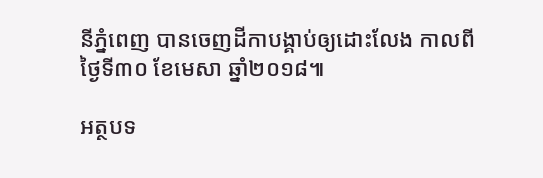នីភ្នំពេញ បានចេញដីកាបង្គាប់ឲ្យដោះលែង កាលពីថ្ងៃទី៣០ ខែមេសា ឆ្នាំ២០១៨៕

អត្ថបទ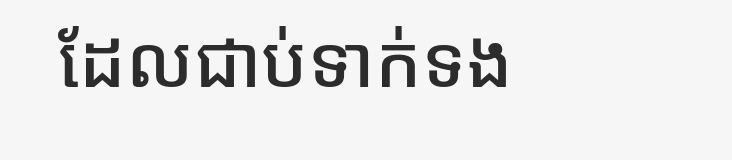ដែលជាប់ទាក់ទង